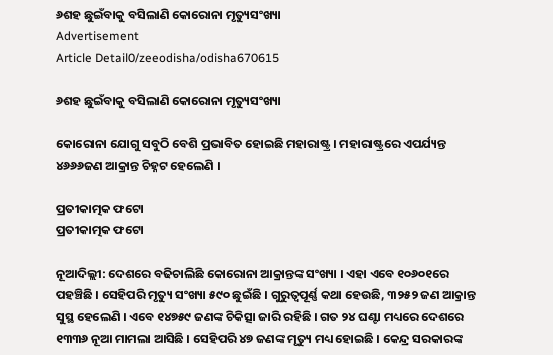୬ଶହ ଛୁଇଁବାକୁ ବସିଲାଣି କୋରୋନା ମୃତ୍ୟୁସଂଖ୍ୟା
Advertisement
Article Detail0/zeeodisha/odisha670615

୬ଶହ ଛୁଇଁବାକୁ ବସିଲାଣି କୋରୋନା ମୃତ୍ୟୁସଂଖ୍ୟା

କୋରୋନା ଯୋଗୁ ସବୁଠି ବେଶି ପ୍ରଭାବିତ ହୋଇଛି ମହାରାଷ୍ଟ୍ର । ମହାରାଷ୍ଟ୍ରରେ ଏପର୍ଯ୍ୟନ୍ତ ୪୬୬୬ଜଣ ଆକ୍ରାନ୍ତ ଚିହ୍ନଟ ହେଲେଣି ।

ପ୍ରତୀକାତ୍ମକ ଫଟୋ
ପ୍ରତୀକାତ୍ମକ ଫଟୋ

ନୂଆଦିଲ୍ଲୀ: ଦେଶରେ ବଢିଚାଲିଛି କୋରୋନା ଆକ୍ରାନ୍ତଙ୍କ ସଂଖ୍ୟା । ଏହା ଏବେ ୧୦୬୦୧ରେ ପହଞ୍ଚିଛି । ସେହିପରି ମୃତ୍ୟୁ ସଂଖ୍ୟା ୫୯୦ ଛୁଇଁଛି । ଗୁରୁତ୍ୱପୂର୍ଣ୍ଣ କଥା ହେଉଛି, ୩୨୫୨ ଜଣ ଆକ୍ରାନ୍ତ ସୁସ୍ଥ ହେଲେଣି । ଏବେ ୧୪୭୫୯ ଜଣଙ୍କ ଚିକିତ୍ସା ଜାରି ରହିଛି । ଗତ ୨୪ ଘଣ୍ଟା ମଧ୍ୟରେ ଦେଶରେ ୧୩୩୬ ନୂଆ ମାମଲା ଆସିଛି । ସେହିପରି ୪୭ ଜଣଙ୍କ ମୃତ୍ୟୁ ମଧ୍ୟ ହୋଇଛି । କେନ୍ଦ୍ର ସରକାରଙ୍କ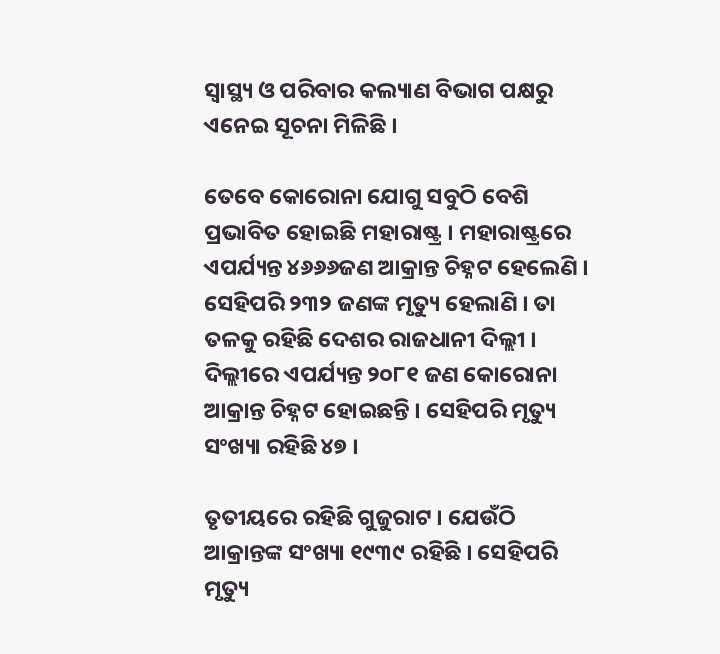ସ୍ୱାସ୍ଥ୍ୟ ଓ ପରିବାର କଲ୍ୟାଣ ବିଭାଗ ପକ୍ଷରୁ ଏନେଇ ସୂଚନା ମିଳିଛି ।

ତେବେ କୋରୋନା ଯୋଗୁ ସବୁଠି ବେଶି ପ୍ରଭାବିତ ହୋଇଛି ମହାରାଷ୍ଟ୍ର । ମହାରାଷ୍ଟ୍ରରେ ଏପର୍ଯ୍ୟନ୍ତ ୪୬୬୬ଜଣ ଆକ୍ରାନ୍ତ ଚିହ୍ନଟ ହେଲେଣି । ସେହିପରି ୨୩୨ ଜଣଙ୍କ ମୃତ୍ୟୁ ହେଲାଣି । ତା ତଳକୁ ରହିଛି ଦେଶର ରାଜଧାନୀ ଦିଲ୍ଲୀ । ଦିଲ୍ଲୀରେ ଏପର୍ଯ୍ୟନ୍ତ ୨୦୮୧ ଜଣ କୋରୋନା ଆକ୍ରାନ୍ତ ଚିହ୍ନଟ ହୋଇଛନ୍ତି । ସେହିପରି ମୃତ୍ୟୁ ସଂଖ୍ୟା ରହିଛି ୪୭ ।

ତୃତୀୟରେ ରହିଛି ଗୁଜୁରାଟ । ଯେଉଁଠି ଆକ୍ରାନ୍ତଙ୍କ ସଂଖ୍ୟା ୧୯୩୯ ରହିଛି । ସେହିପରି ମୃତ୍ୟୁ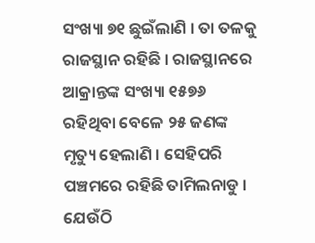ସଂଖ୍ୟା ୭୧ ଛୁଇଁଲାଣି । ତା ତଳକୁ ରାଜସ୍ଥାନ ରହିଛି । ରାଜସ୍ଥାନରେ ଆକ୍ରାନ୍ତଙ୍କ ସଂଖ୍ୟା ୧୫୭୬ ରହିଥିବା ବେଳେ ୨୫ ଜଣଙ୍କ ମୃତ୍ୟୁ ହେଲାଣି । ସେହିପରି ପଞ୍ଚମରେ ରହିଛି ତାମିଲନାଡୁ । ଯେଉଁଠି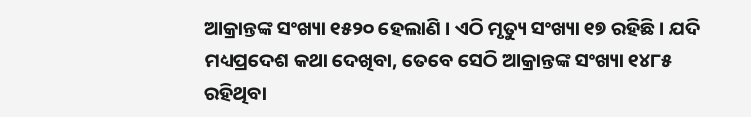ଆକ୍ରାନ୍ତଙ୍କ ସଂଖ୍ୟା ୧୫୨୦ ହେଲାଣି । ଏଠି ମୃତ୍ୟୁ ସଂଖ୍ୟା ୧୭ ରହିଛି । ଯଦି ମଧ୍ୟପ୍ରଦେଶ କଥା ଦେଖିବା, ତେବେ ସେଠି ଆକ୍ରାନ୍ତଙ୍କ ସଂଖ୍ୟା ୧୪୮୫ ରହିଥିବା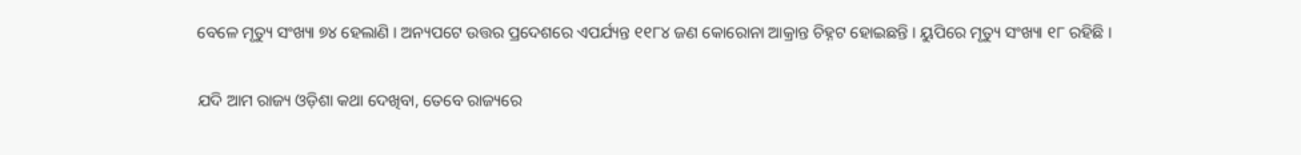ବେଳେ ମୃତ୍ୟୁ ସଂଖ୍ୟା ୭୪ ହେଲାଣି । ଅନ୍ୟପଟେ ଉତ୍ତର ପ୍ରଦେଶରେ ଏପର୍ଯ୍ୟନ୍ତ ୧୧୮୪ ଜଣ କୋରୋନା ଆକ୍ରାନ୍ତ ଚିହ୍ନଟ ହୋଇଛନ୍ତି । ୟୁପିରେ ମୃତ୍ୟୁ ସଂଖ୍ୟା ୧୮ ରହିଛି ।

ଯଦି ଆମ ରାଜ୍ୟ ଓଡ଼ିଶା କଥା ଦେଖିବା, ତେବେ ରାଜ୍ୟରେ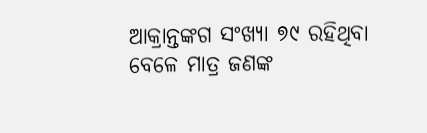ଆକ୍ରାନ୍ତଙ୍କଗ ସଂଖ୍ୟା ୭୯ ରହିଥିବା ବେଳେ ମାତ୍ର ଜଣଙ୍କ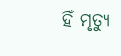ହିଁ ମୃତ୍ୟୁ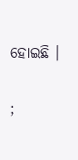ହୋଇଛି ।

;